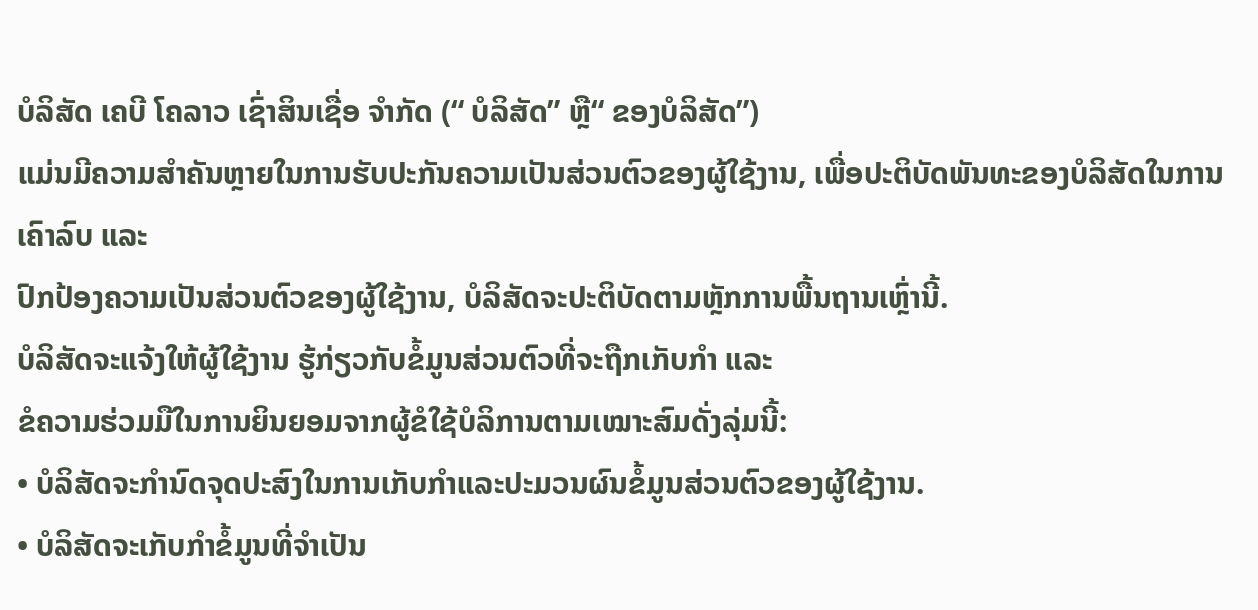ບໍລິສັດ ເຄບີ ໂຄລາວ ເຊົ່າສິນເຊື່ອ ຈຳກັດ (“ ບໍລິສັດ” ຫຼື“ ຂອງບໍລິສັດ”)
ແມ່ນມີຄວາມສຳຄັນຫຼາຍໃນການຮັບປະກັນຄວາມເປັນສ່ວນຕົວຂອງຜູ້ໃຊ້ງານ, ເພື່ອປະຕິບັດພັນທະຂອງບໍລິສັດໃນການເຄົາລົບ ແລະ
ປົກປ້ອງຄວາມເປັນສ່ວນຕົວຂອງຜູ້ໃຊ້ງານ, ບໍລິສັດຈະປະຕິບັດຕາມຫຼັກການພື້ນຖານເຫຼົ່ານີ້.
ບໍລິສັດຈະແຈ້ງໃຫ້ຜູ້ໃຊ້ງານ ຮູ້ກ່ຽວກັບຂໍ້ມູນສ່ວນຕົວທີ່ຈະຖືກເກັບກຳ ແລະ
ຂໍຄວາມຮ່ວມມືໃນການຍິນຍອມຈາກຜູ້ຂໍໃຊ້ບໍລິການຕາມເໝາະສົມດັ່ງລຸ່ມນີ້:
• ບໍລິສັດຈະກຳນົດຈຸດປະສົງໃນການເກັບກຳແລະປະມວນຜົນຂໍ້ມູນສ່ວນຕົວຂອງຜູ້ໃຊ້ງານ.
• ບໍລິສັດຈະເກັບກຳຂໍ້ມູນທີ່ຈຳເປັນ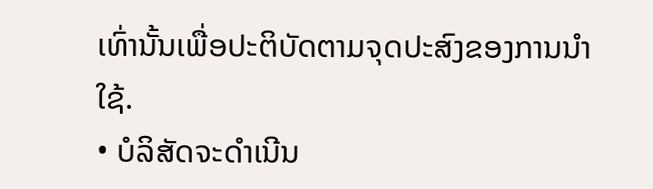ເທົ່ານັ້ນເພື່ອປະຕິບັດຕາມຈຸດປະສົງຂອງການນຳໃຊ້.
• ບໍລິສັດຈະດຳເນີນ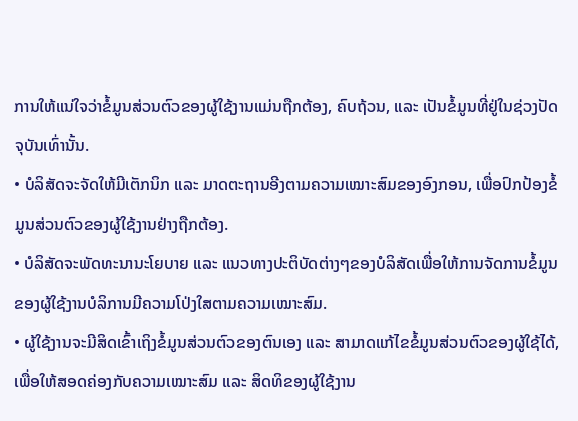ການໃຫ້ແນ່ໃຈວ່າຂໍ້ມູນສ່ວນຕົວຂອງຜູ້ໃຊ້ງານແມ່ນຖືກຕ້ອງ, ຄົບຖ້ວນ, ແລະ ເປັນຂໍ້ມູນທີ່ຢູ່ໃນຊ່ວງປັດຈຸບັນເທົ່ານັ້ນ.
• ບໍລິສັດຈະຈັດໃຫ້ມີເຕັກນິກ ແລະ ມາດຕະຖານອີງຕາມຄວາມເໝາະສົມຂອງອົງກອນ, ເພື່ອປົກປ້ອງຂໍ້ມູນສ່ວນຕົວຂອງຜູ້ໃຊ້ງານຢ່າງຖືກຕ້ອງ.
• ບໍລິສັດຈະພັດທະນານະໂຍບາຍ ແລະ ແນວທາງປະຕິບັດຕ່າງໆຂອງບໍລິສັດເພື່ອໃຫ້ການຈັດການຂໍ້ມູນຂອງຜູ້ໃຊ້ງານບໍລິການມີຄວາມໂປ່ງໃສຕາມຄວາມເໝາະສົມ.
• ຜູ້ໃຊ້ງານຈະມີສິດເຂົ້າເຖິງຂໍ້ມູນສ່ວນຕົວຂອງຕົນເອງ ແລະ ສາມາດແກ້ໄຂຂໍ້ມູນສ່ວນຕົວຂອງຜູ້ໃຊ້ໄດ້, ເພື່ອໃຫ້ສອດຄ່ອງກັບຄວາມເໝາະສົມ ແລະ ສິດທິຂອງຜູ້ໃຊ້ງານ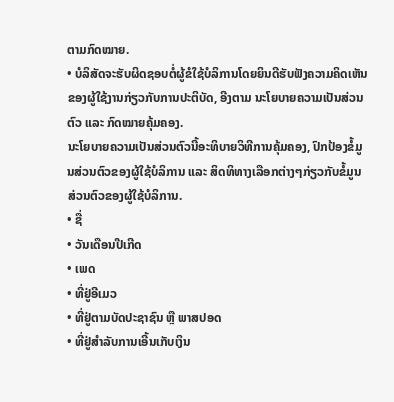ຕາມກົດໝາຍ.
• ບໍລິສັດຈະຮັບຜິດຊອບຕໍ່ຜູ້ຂໍໃຊ້ບໍລິການໂດຍຍິນດີຮັບຟັງຄວາມຄິດເຫັນຂອງຜູ້ໃຊ້ງານກ່ຽວກັບການປະຕິບັດ, ອີງຕາມ ນະໂຍບາຍຄວາມເປັນສ່ວນຕົວ ແລະ ກົດໝາຍຄຸ້ມຄອງ.
ນະໂຍບາຍຄວາມເປັນສ່ວນຕົວນີ້ອະທິບາຍວິທີການຄຸ້ມຄອງ, ປົກປ້ອງຂໍ້ມູນສ່ວນຕົວຂອງຜູ້ໃຊ້ບໍລິການ ແລະ ສິດທິທາງເລືອກຕ່າງໆກ່ຽວກັບຂໍ້ມູນສ່ວນຕົວຂອງຜູ້ໃຊ້ບໍລິການ.
• ຊື່
• ວັນເດືອນປີເກີດ
• ເພດ
• ທີ່ຢູ່ອີເມວ
• ທີ່ຢູ່ຕາມບັດປະຊາຊົນ ຫຼື ພາສປອດ
• ທີ່ຢູ່ສຳລັບການເອີ້ນເກັບເງິນ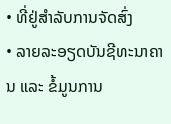• ທີ່ຢູ່ສຳລັບການຈັດສົ່ງ
• ລາຍລະອຽດບັນຊີທະນາຄານ ແລະ ຂໍ້ມູນການ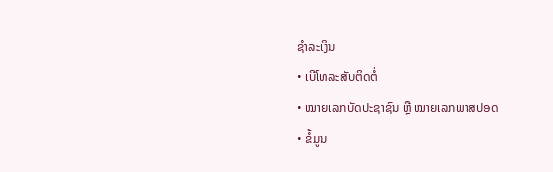ຊຳລະເງິນ
• ເບີໂທລະສັບຕິດຕໍ່
• ໝາຍເລກບັດປະຊາຊົນ ຫຼື ໝາຍເລກພາສປອດ
• ຂໍ້ມູນ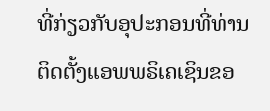ທີ່ກ່ຽວກັບອຸປະກອນທີ່ທ່ານຕິດຕັ້ງແອພພຣິເຄເຊິນຂອ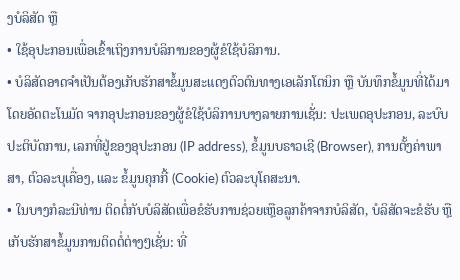ງບໍລິສັດ ຫຼື
• ໃຊ້ອຸປະກອນເພື່ອເຂົ້າເຖິງການບໍລິການຂອງຜູ້ຂໍໃຊ້ບໍລິການ.
• ບໍລິສັດອາດຈຳເປັນຕ້ອງເກັບຮັກສາຂໍ້ມູນສະແດງຕົວຕົນທາງເອເລັກໂຕນິກ ຫຼື ບັນທຶກຂໍ້ມູນທີ່ໄດ້ມາໂດຍອັດຕະໂນມັດ ຈາກອຸປະກອນຂອງຜູ້ຂໍໃຊ້ບໍລິການບາງລາຍການເຊັ່ນ: ປະເພດອຸປະກອນ, ລະບົບປະຕິບັດການ, ເລກທີ່ຢູ່ຂອງອຸປະກອນ (IP address), ຂໍ້ມູນບຣາວເຊີ (Browser), ການຕັ້ງຄ່າພາສາ, ຕົວລະບຸເຄື່ອງ, ແລະ ຂໍ້ມູນຄຸກກີ້ (Cookie) ຕົວລະບຸໂຄສະນາ.
• ໃນບາງກໍລະນີທ່ານ ຕິດຕໍ່ກັບບໍລິສັດເພື່ອຂໍຮັບການຊ່ວຍເຫຼືອລູກຄ້າຈາກບໍລິສັດ, ບໍລິສັດຈະຂໍຮັບ ຫຼື ເກັບຮັກສາຂໍ້ມູນການຕິດຕໍ່ຕ່າງໆເຊັ່ນ: ທີ່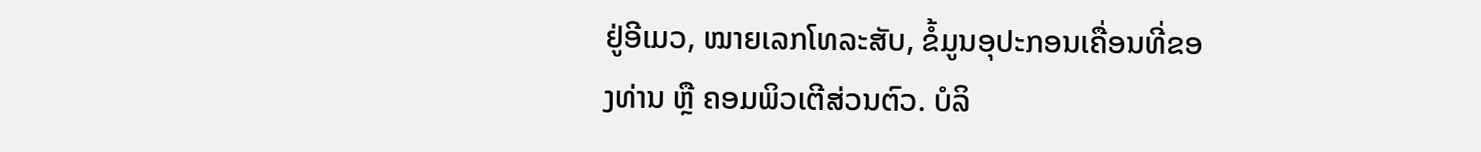ຢູ່ອີເມວ, ໝາຍເລກໂທລະສັບ, ຂໍ້ມູນອຸປະກອນເຄື່ອນທີ່ຂອງທ່ານ ຫຼື ຄອມພິວເຕີສ່ວນຕົວ. ບໍລິ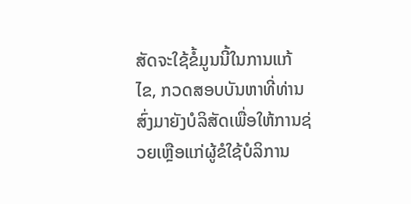ສັດຈະໃຊ້ຂໍ້ມູນນີ້ໃນການແກ້ໄຂ, ກວດສອບບັນຫາທີ່ທ່ານສົ່ງມາຍັງບໍລິສັດເພື່ອໃຫ້ການຊ່ວຍເຫຼືອແກ່ຜູ້ຂໍໃຊ້ບໍລິການ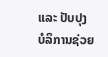ແລະ ປັບປຸງບໍລິການຊ່ວຍ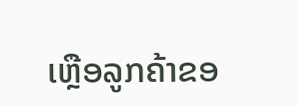ເຫຼືອລູກຄ້າຂອ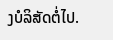ງບໍລິສັດຕໍ່ໄປ.